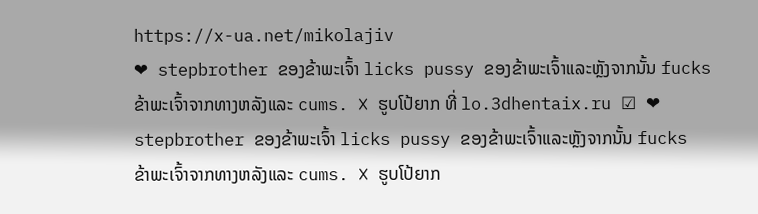https://x-ua.net/mikolajiv
❤ stepbrother ຂອງຂ້າພະເຈົ້າ licks pussy ຂອງຂ້າພະເຈົ້າແລະຫຼັງຈາກນັ້ນ fucks ຂ້າພະເຈົ້າຈາກທາງຫລັງແລະ cums. ❌ ຮູບໂປ້ຍາກ ທີ່ lo.3dhentaix.ru ☑ ❤ stepbrother ຂອງຂ້າພະເຈົ້າ licks pussy ຂອງຂ້າພະເຈົ້າແລະຫຼັງຈາກນັ້ນ fucks ຂ້າພະເຈົ້າຈາກທາງຫລັງແລະ cums. ❌ ຮູບໂປ້ຍາກ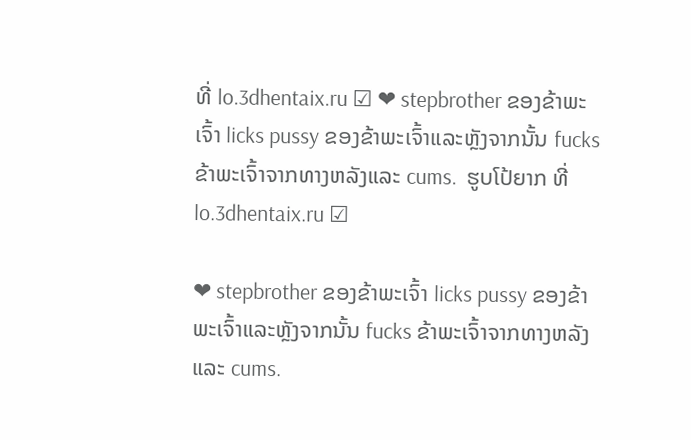ທີ່ lo.3dhentaix.ru ☑ ❤ stepbrother ຂອງຂ້າພະເຈົ້າ licks pussy ຂອງຂ້າພະເຈົ້າແລະຫຼັງຈາກນັ້ນ fucks ຂ້າພະເຈົ້າຈາກທາງຫລັງແລະ cums.  ຮູບໂປ້ຍາກ ທີ່ lo.3dhentaix.ru ☑

❤ stepbrother ຂອງຂ້າພະເຈົ້າ licks pussy ຂອງຂ້າພະເຈົ້າແລະຫຼັງຈາກນັ້ນ fucks ຂ້າພະເຈົ້າຈາກທາງຫລັງແລະ cums.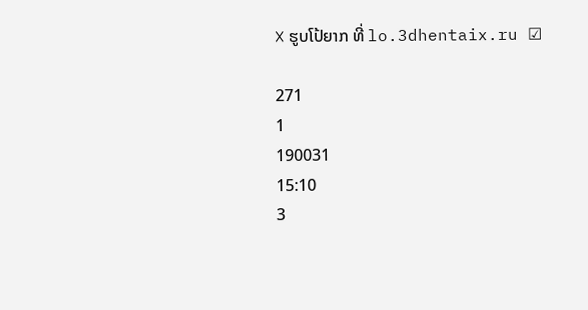❌ ຮູບໂປ້ຍາກ ທີ່ lo.3dhentaix.ru ☑

271
1
190031
15:10
3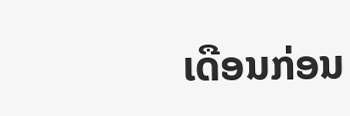ເດືອນກ່ອນ